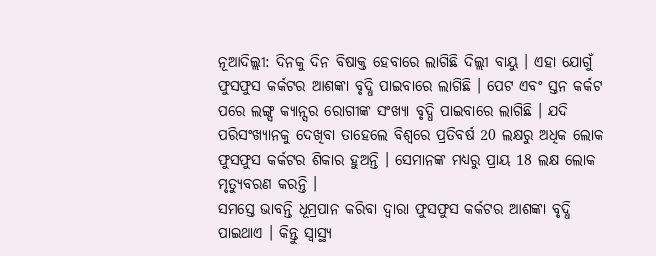ନୂଆଦିଲ୍ଲୀ: ଦିନକୁ ଦିନ ବିଷାକ୍ତ ହେବାରେ ଲାଗିଛି ଦିଲ୍ଲୀ ବାୟୁ । ଏହା ଯୋଗୁଁ ଫୁସଫୁସ କର୍କଟର ଆଶଙ୍କା ବୃଦ୍ଧି ପାଇବାରେ ଲାଗିଛି । ପେଟ ଏବଂ ସ୍ତନ କର୍କଟ ପରେ ଲଙ୍ଗ୍ସ କ୍ୟାନ୍ସର ରୋଗୀଙ୍କ ସଂଖ୍ୟା ବୃଦ୍ଧି ପାଇବାରେ ଲାଗିଛି । ଯଦି ପରିସଂଖ୍ୟାନକୁ ଦେଖିବା ତାହେଲେ ବିଶ୍ବରେ ପ୍ରତିବର୍ଷ 20 ଲକ୍ଷରୁ ଅଧିକ ଲୋକ ଫୁସଫୁସ କର୍କଟର ଶିକାର ହୁଅନ୍ତି । ସେମାନଙ୍କ ମଧ୍ୟରୁ ପ୍ରାୟ 18 ଲକ୍ଷ ଲୋକ ମୃତ୍ୟୁବରଣ କରନ୍ତି ।
ସମସ୍ତେ ଭାବନ୍ତି ଧୂମ୍ରପାନ କରିବା ଦ୍ବାରା ଫୁସଫୁସ କର୍କଟର ଆଶଙ୍କା ବୃଦ୍ଧି ପାଇଥାଏ । କିନ୍ତୁ ସ୍ବାସ୍ଥ୍ୟ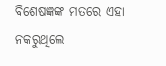ବିଶେଷଜ୍ଞଙ୍କ ମତରେ ଏହା ନକରୁଥିଲେ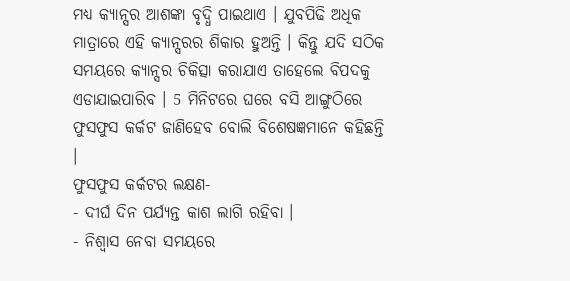ମଧ୍ୟ କ୍ୟାନ୍ସର ଆଶଙ୍କା ବୃଦ୍ଧି ପାଇଥାଏ । ଯୁବପିଢି ଅଧିକ ମାତ୍ରାରେ ଏହି କ୍ୟାନ୍ସରର ଶିକାର ହୁଅନ୍ତି । କିନ୍ତୁ ଯଦି ସଠିକ ସମୟରେ କ୍ୟାନ୍ସର ଚିକିତ୍ସା କରାଯାଏ ତାହେଲେ ବିପଦକୁ ଏଡାଯାଇପାରିବ । 5 ମିନିଟରେ ଘରେ ବସି ଆଙ୍ଗୁଠିରେ ଫୁସଫୁସ କର୍କଟ ଜାଣିହେବ ବୋଲି ବିଶେଷଜ୍ଞମାନେ କହିଛନ୍ତି ।
ଫୁସଫୁସ କର୍କଟର ଲକ୍ଷଣ-
- ଦୀର୍ଘ ଦିନ ପର୍ଯ୍ୟନ୍ତ କାଶ ଲାଗି ରହିବା ।
- ନିଶ୍ବାସ ନେବା ସମୟରେ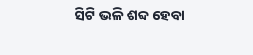ସିଟି ଭଳି ଶବ୍ଦ ହେବା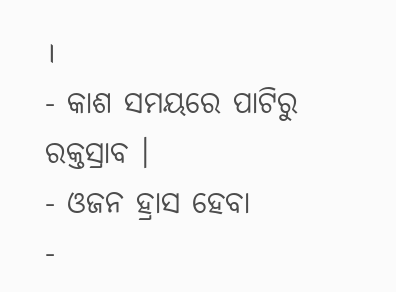।
- କାଶ ସମୟରେ ପାଟିରୁ ରକ୍ତସ୍ରାବ ।
- ଓଜନ ହ୍ରାସ ହେବା
-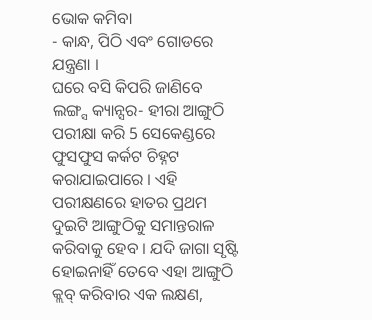ଭୋକ କମିବା
- କାନ୍ଧ, ପିଠି ଏବଂ ଗୋଡରେ ଯନ୍ତ୍ରଣା ।
ଘରେ ବସି କିପରି ଜାଣିବେ ଲଙ୍ଗ୍ସ କ୍ୟାନ୍ସର- ହୀରା ଆଙ୍ଗୁଠି ପରୀକ୍ଷା କରି 5 ସେକେଣ୍ଡରେ ଫୁସଫୁସ କର୍କଟ ଚିହ୍ନଟ କରାଯାଇପାରେ । ଏହି ପରୀକ୍ଷଣରେ ହାତର ପ୍ରଥମ ଦୁଇଟି ଆଙ୍ଗୁଠିକୁ ସମାନ୍ତରାଳ କରିବାକୁ ହେବ । ଯଦି ଜାଗା ସୃଷ୍ଟି ହୋଇନାହିଁ ତେବେ ଏହା ଆଙ୍ଗୁଠି କ୍ଲବ୍ କରିବାର ଏକ ଲକ୍ଷଣ,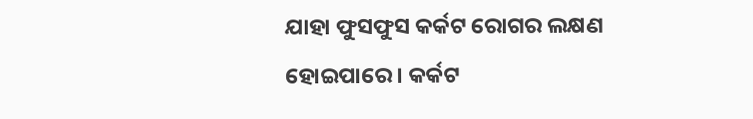ଯାହା ଫୁସଫୁସ କର୍କଟ ରୋଗର ଲକ୍ଷଣ ହୋଇପାରେ । କର୍କଟ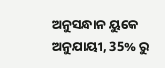ଅନୁସନ୍ଧାନ ୟୁକେ ଅନୁଯାୟୀ, 35% ରୁ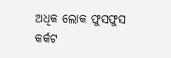ଅଧିକ ଲୋକ ଫୁସଫୁସ କର୍କଟ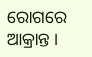ରୋଗରେ ଆକ୍ରାନ୍ତ ।